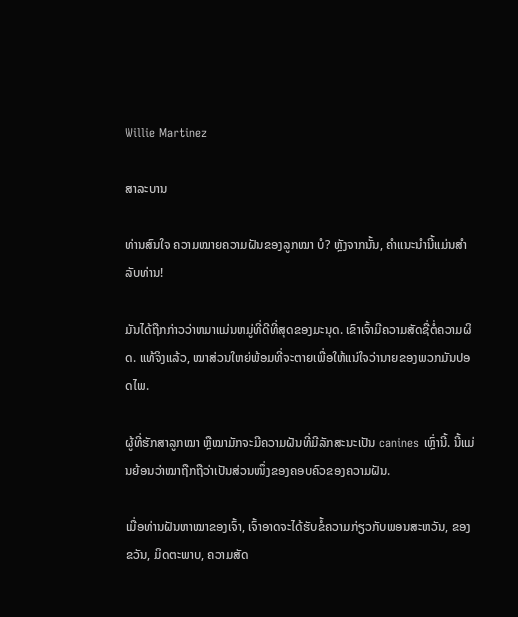Willie Martinez

ສາລະບານ

ທ່ານສົນໃຈ ຄວາມໝາຍຄວາມຝັນຂອງລູກໝາ ບໍ? ຫຼັງຈາກນັ້ນ, ຄໍາແນະນໍານີ້ແມ່ນສໍາລັບທ່ານ!

ມັນໄດ້ຖືກກ່າວວ່າຫມາແມ່ນຫມູ່ທີ່ດີທີ່ສຸດຂອງມະນຸດ. ເຂົາເຈົ້າມີຄວາມສັດຊື່ຕໍ່ຄວາມຜິດ. ແທ້ຈິງແລ້ວ, ໝາສ່ວນໃຫຍ່ພ້ອມທີ່ຈະຕາຍເພື່ອໃຫ້ແນ່ໃຈວ່ານາຍຂອງພວກມັນປອດໄພ.

ຜູ້ທີ່ຮັກສາລູກໝາ ຫຼືໝາມັກຈະມີຄວາມຝັນທີ່ມີລັກສະນະເປັນ canines ເຫຼົ່ານີ້. ນີ້ແມ່ນຍ້ອນວ່າໝາຖືກຖືວ່າເປັນສ່ວນໜຶ່ງຂອງຄອບຄົວຂອງຄວາມຝັນ.

ເມື່ອທ່ານຝັນຫາໝາຂອງເຈົ້າ, ເຈົ້າອາດຈະໄດ້ຮັບຂໍ້ຄວາມກ່ຽວກັບພອນສະຫວັນ, ຂອງຂວັນ, ມິດຕະພາບ, ຄວາມສັດ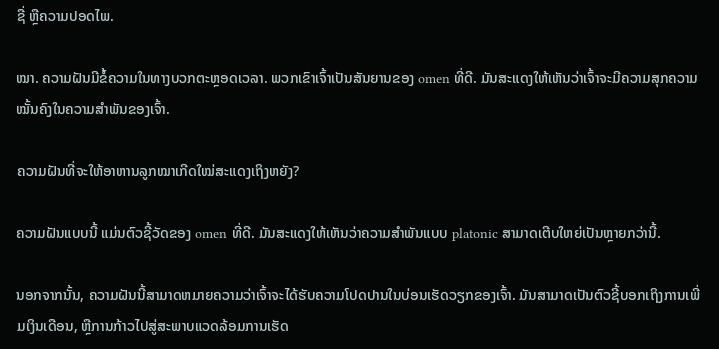ຊື່ ຫຼືຄວາມປອດໄພ.

ໝາ. ຄວາມຝັນມີຂໍ້ຄວາມໃນທາງບວກຕະຫຼອດເວລາ. ພວກເຂົາເຈົ້າເປັນສັນຍານຂອງ omen ທີ່ດີ. ມັນສະແດງໃຫ້ເຫັນວ່າເຈົ້າຈະມີຄວາມສຸກຄວາມໝັ້ນຄົງໃນຄວາມສຳພັນຂອງເຈົ້າ.

ຄວາມຝັນທີ່ຈະໃຫ້ອາຫານລູກໝາເກີດໃໝ່ສະແດງເຖິງຫຍັງ?

ຄວາມຝັນແບບນີ້ ແມ່ນຕົວຊີ້ວັດຂອງ omen ທີ່ດີ. ມັນສະແດງໃຫ້ເຫັນວ່າຄວາມສຳພັນແບບ platonic ສາມາດເຕີບໃຫຍ່ເປັນຫຼາຍກວ່ານີ້.

ນອກຈາກນັ້ນ, ຄວາມຝັນນີ້ສາມາດຫມາຍຄວາມວ່າເຈົ້າຈະໄດ້ຮັບຄວາມໂປດປານໃນບ່ອນເຮັດວຽກຂອງເຈົ້າ. ມັນສາມາດເປັນຕົວຊີ້ບອກເຖິງການເພີ່ມເງິນເດືອນ, ຫຼືການກ້າວໄປສູ່ສະພາບແວດລ້ອມການເຮັດ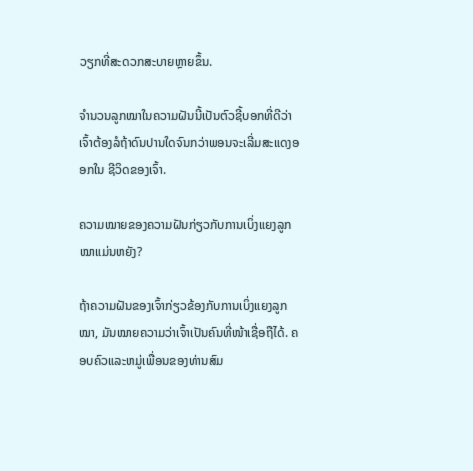ວຽກທີ່ສະດວກສະບາຍຫຼາຍຂຶ້ນ.

ຈຳນວນລູກໝາໃນຄວາມຝັນນີ້ເປັນຕົວຊີ້ບອກທີ່ດີວ່າເຈົ້າຕ້ອງລໍຖ້າດົນປານໃດຈົນກວ່າພອນຈະເລີ່ມສະແດງອອກໃນ ຊີວິດຂອງເຈົ້າ.

ຄວາມໝາຍຂອງຄວາມຝັນກ່ຽວກັບການເບິ່ງແຍງລູກໝາແມ່ນຫຍັງ?

ຖ້າຄວາມຝັນຂອງເຈົ້າກ່ຽວຂ້ອງກັບການເບິ່ງແຍງລູກໝາ, ມັນໝາຍຄວາມວ່າເຈົ້າເປັນຄົນທີ່ໜ້າເຊື່ອຖືໄດ້. ຄອບຄົວແລະຫມູ່ເພື່ອນຂອງທ່ານສົມ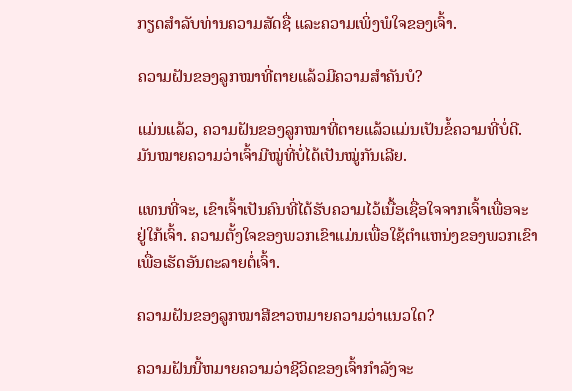ກຽດສໍາລັບທ່ານຄວາມສັດຊື່ ແລະຄວາມເພິ່ງພໍໃຈຂອງເຈົ້າ.

ຄວາມຝັນຂອງລູກໝາທີ່ຕາຍແລ້ວມີຄວາມສຳຄັນບໍ?

ແມ່ນແລ້ວ, ຄວາມຝັນຂອງລູກໝາທີ່ຕາຍແລ້ວແມ່ນເປັນຂໍ້ຄວາມທີ່ບໍ່ດີ. ມັນໝາຍຄວາມວ່າເຈົ້າມີໝູ່ທີ່ບໍ່ໄດ້ເປັນໝູ່ກັນເລີຍ.

ແທນທີ່ຈະ, ເຂົາເຈົ້າເປັນຄົນທີ່ໄດ້ຮັບຄວາມໄວ້ເນື້ອເຊື່ອໃຈຈາກເຈົ້າເພື່ອຈະຢູ່ໃກ້ເຈົ້າ. ຄວາມຕັ້ງໃຈຂອງພວກເຂົາແມ່ນເພື່ອໃຊ້ຕໍາແຫນ່ງຂອງພວກເຂົາເພື່ອເຮັດອັນຕະລາຍຕໍ່ເຈົ້າ.

ຄວາມຝັນຂອງລູກໝາສີຂາວຫມາຍຄວາມວ່າແນວໃດ?

ຄວາມຝັນນີ້ຫມາຍຄວາມວ່າຊີວິດຂອງເຈົ້າກໍາລັງຈະ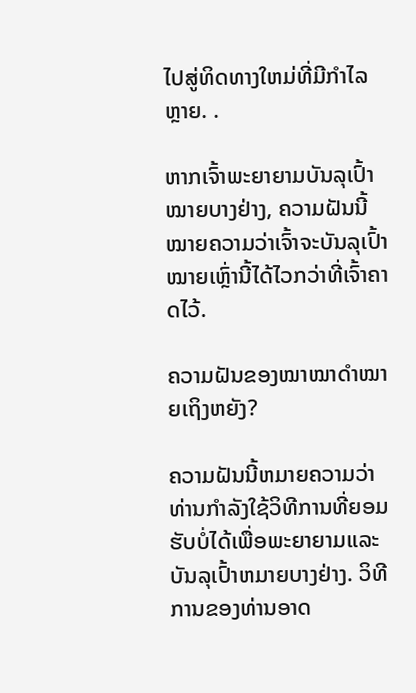ໄປສູ່ທິດທາງໃຫມ່ທີ່ມີກໍາໄລຫຼາຍ. .

ຫາກເຈົ້າພະຍາຍາມບັນລຸເປົ້າໝາຍບາງຢ່າງ, ຄວາມຝັນນີ້ໝາຍຄວາມວ່າເຈົ້າຈະບັນລຸເປົ້າໝາຍເຫຼົ່ານີ້ໄດ້ໄວກວ່າທີ່ເຈົ້າຄາດໄວ້.

ຄວາມຝັນຂອງໝາໝາດຳໝາຍເຖິງຫຍັງ?

ຄວາມຝັນນີ້ຫມາຍຄວາມວ່າທ່ານກໍາລັງໃຊ້ວິທີການທີ່ຍອມຮັບບໍ່ໄດ້ເພື່ອພະຍາຍາມແລະບັນລຸເປົ້າຫມາຍບາງຢ່າງ. ວິທີການຂອງທ່ານອາດ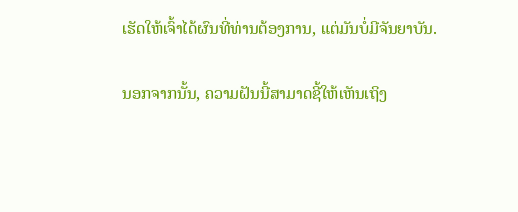ເຮັດໃຫ້ເຈົ້າໄດ້ຜົນທີ່ທ່ານຕ້ອງການ, ແຕ່ມັນບໍ່ມີຈັນຍາບັນ.

ນອກຈາກນັ້ນ, ຄວາມຝັນນີ້ສາມາດຊີ້ໃຫ້ເຫັນເຖິງ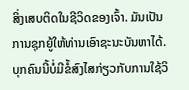ສິ່ງເສບຕິດໃນຊີວິດຂອງເຈົ້າ. ມັນເປັນການຊຸກຍູ້ໃຫ້ທ່ານເອົາຊະນະບັນຫາໄດ້. ບຸກຄົນນີ້ບໍ່ມີຂໍ້ສົງໄສກ່ຽວກັບການໃຊ້ວິ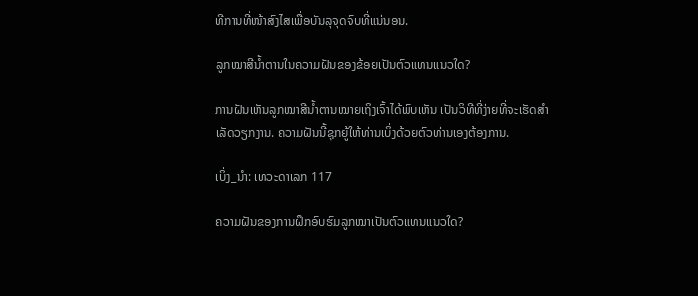ທີການທີ່ໜ້າສົງໄສເພື່ອບັນລຸຈຸດຈົບທີ່ແນ່ນອນ.

ລູກໝາສີນ້ຳຕານໃນຄວາມຝັນຂອງຂ້ອຍເປັນຕົວແທນແນວໃດ?

ການຝັນເຫັນລູກໝາສີນ້ຳຕານໝາຍເຖິງເຈົ້າໄດ້ພົບເຫັນ ເປັນວິທີທີ່ງ່າຍທີ່ຈະເຮັດສໍາເລັດວຽກງານ. ຄວາມຝັນນີ້ຊຸກຍູ້ໃຫ້ທ່ານເບິ່ງດ້ວຍຕົວທ່ານເອງຕ້ອງການ.

ເບິ່ງ_ນຳ: ເທວະດາເລກ 117

ຄວາມຝັນຂອງການຝຶກອົບຮົມລູກໝາເປັນຕົວແທນແນວໃດ?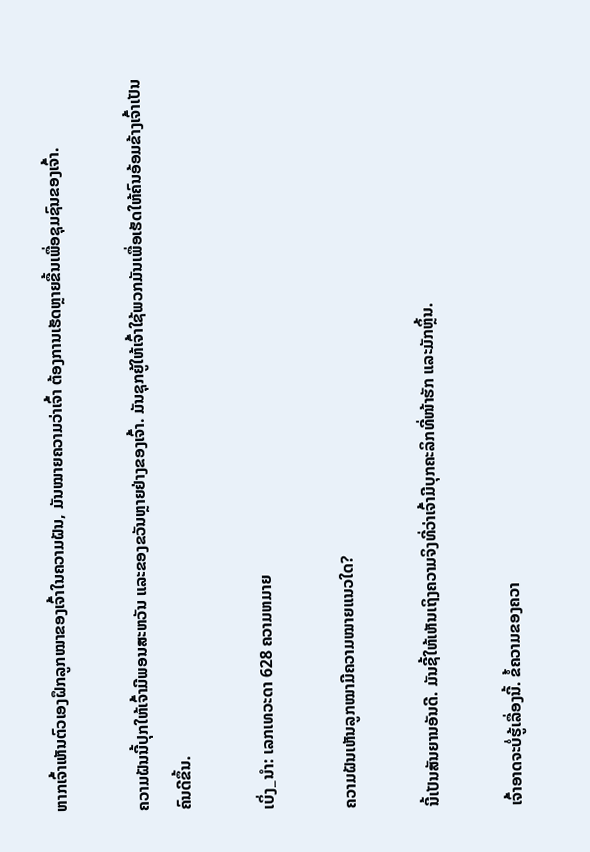ຫາກເຈົ້າເຫັນຕົວເອງຝຶກລູກໝາຂອງເຈົ້າໃນຄວາມຝັນ, ມັນໝາຍຄວາມວ່າເຈົ້າ ຕ້ອງການເຮັດຫຼາຍຂື້ນເພື່ອຊຸມຊົນຂອງເຈົ້າ.

ຄວາມຝັນນີ້ປຸກໃຫ້ເຈົ້າມີພອນສະຫວັນ ແລະຂອງຂວັນຫຼາຍຢ່າງຂອງເຈົ້າ. ມັນຊຸກຍູ້ໃຫ້ເຈົ້າໃຊ້ພວກມັນເພື່ອເຮັດໃຫ້ຄົນອ້ອມຂ້າງເຈົ້າເປັນຄົນດີຂຶ້ນ.

ເບິ່ງ_ນຳ: ເລກເທວະດາ 628 ຄວາມຫມາຍ

ຄວາມຝັນເຫັນລູກໝາມີຄວາມໝາຍແນວໃດ?

ນີ້ເປັນສັນຍານອັນດີ. ມັນຊີ້ໃຫ້ເຫັນເຖິງຄວາມຈິງທີ່ວ່າເຈົ້າມີບຸກຄະລິກທີ່ໜ້າຮັກ ແລະມັກຫຼິ້ນ.

ເຈົ້າອາດຈະບໍ່ຮູ້ເລື່ອງນີ້. ຂໍ້ຄວາມຂອງຄວາ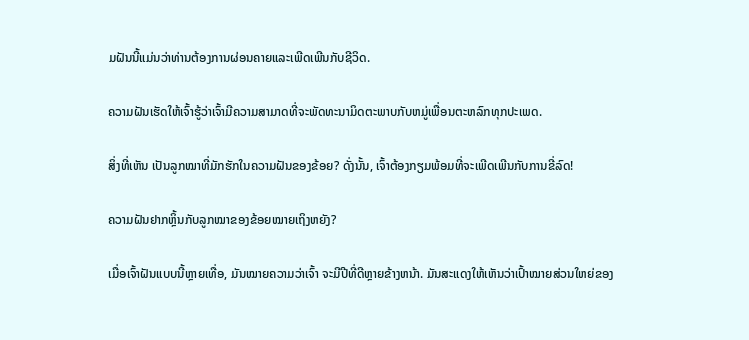ມຝັນນີ້ແມ່ນວ່າທ່ານຕ້ອງການຜ່ອນຄາຍແລະເພີດເພີນກັບຊີວິດ.

ຄວາມຝັນເຮັດໃຫ້ເຈົ້າຮູ້ວ່າເຈົ້າມີຄວາມສາມາດທີ່ຈະພັດທະນາມິດຕະພາບກັບຫມູ່ເພື່ອນຕະຫລົກທຸກປະເພດ.

ສິ່ງທີ່ເຫັນ ເປັນລູກໝາທີ່ມັກຮັກໃນຄວາມຝັນຂອງຂ້ອຍ? ດັ່ງນັ້ນ, ເຈົ້າຕ້ອງກຽມພ້ອມທີ່ຈະເພີດເພີນກັບການຂີ່ລົດ!

ຄວາມຝັນຢາກຫຼິ້ນກັບລູກໝາຂອງຂ້ອຍໝາຍເຖິງຫຍັງ?

ເມື່ອເຈົ້າຝັນແບບນີ້ຫຼາຍເທື່ອ, ມັນໝາຍຄວາມວ່າເຈົ້າ ຈະມີປີທີ່ດີຫຼາຍຂ້າງຫນ້າ. ມັນສະແດງໃຫ້ເຫັນວ່າເປົ້າໝາຍສ່ວນໃຫຍ່ຂອງ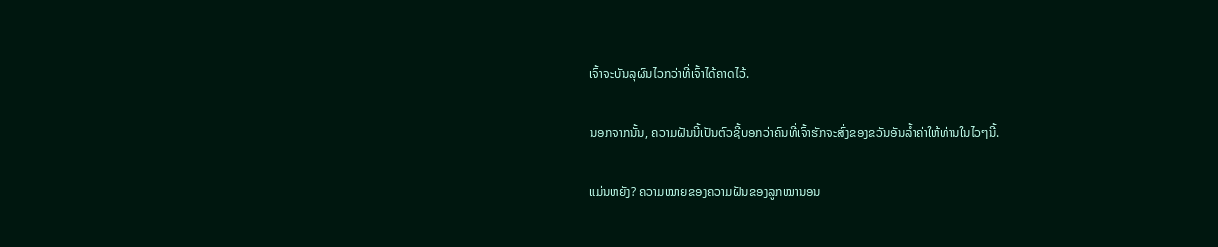ເຈົ້າຈະບັນລຸຜົນໄວກວ່າທີ່ເຈົ້າໄດ້ຄາດໄວ້.

ນອກຈາກນັ້ນ, ຄວາມຝັນນີ້ເປັນຕົວຊີ້ບອກວ່າຄົນທີ່ເຈົ້າຮັກຈະສົ່ງຂອງຂວັນອັນລ້ຳຄ່າໃຫ້ທ່ານໃນໄວໆນີ້.

ແມ່ນຫຍັງ? ຄວາມໝາຍຂອງຄວາມຝັນຂອງລູກໝານອນ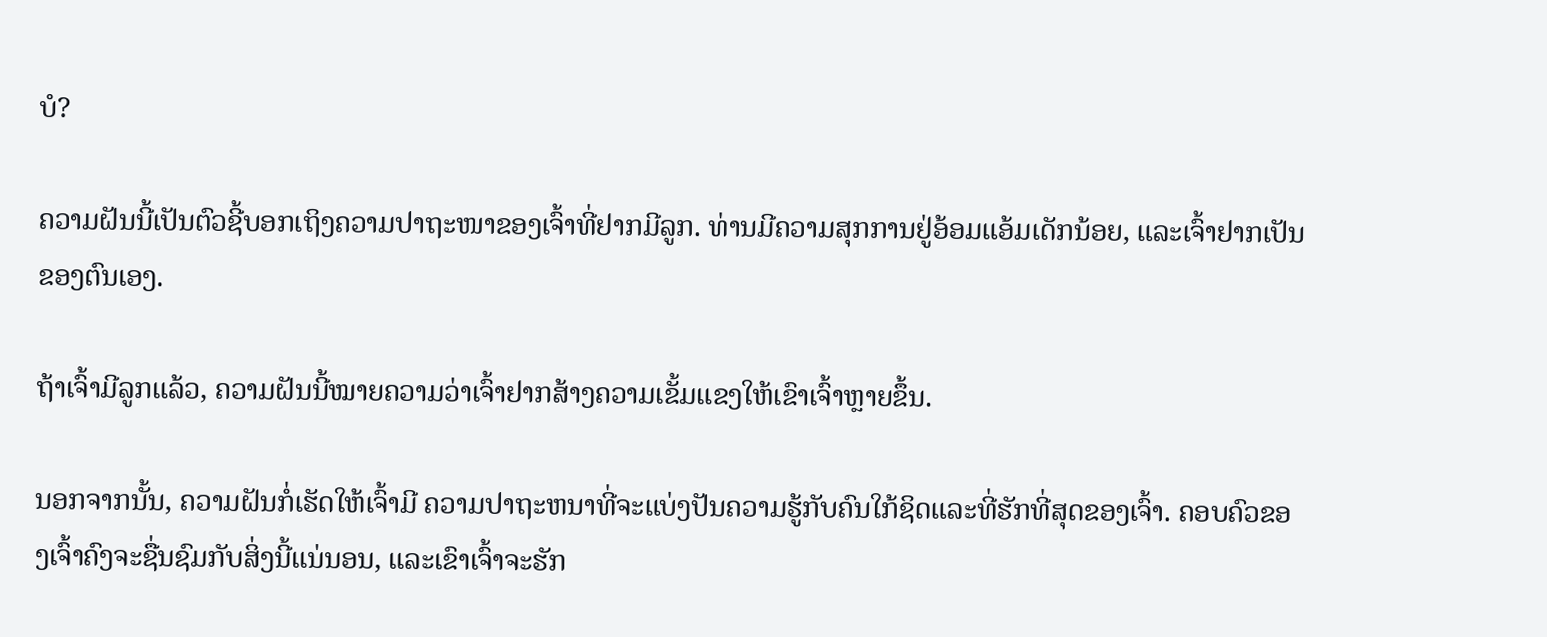ບໍ?

ຄວາມຝັນນີ້ເປັນຕົວຊີ້ບອກເຖິງຄວາມປາຖະໜາຂອງເຈົ້າທີ່ຢາກມີລູກ. ທ່ານມີຄວາມສຸກການຢູ່ອ້ອມແອ້ມເດັກນ້ອຍ, ແລະເຈົ້າຢາກເປັນຂອງຕົນເອງ.

ຖ້າເຈົ້າມີລູກແລ້ວ, ຄວາມຝັນນີ້ໝາຍຄວາມວ່າເຈົ້າຢາກສ້າງຄວາມເຂັ້ມແຂງໃຫ້ເຂົາເຈົ້າຫຼາຍຂຶ້ນ.

ນອກຈາກນັ້ນ, ຄວາມຝັນກໍ່ເຮັດໃຫ້ເຈົ້າມີ ຄວາມປາຖະຫນາທີ່ຈະແບ່ງປັນຄວາມຮູ້ກັບຄົນໃກ້ຊິດແລະທີ່ຮັກທີ່ສຸດຂອງເຈົ້າ. ຄອບຄົວຂອງເຈົ້າຄົງຈະຊື່ນຊົມກັບສິ່ງນີ້ແນ່ນອນ, ແລະເຂົາເຈົ້າຈະຮັກ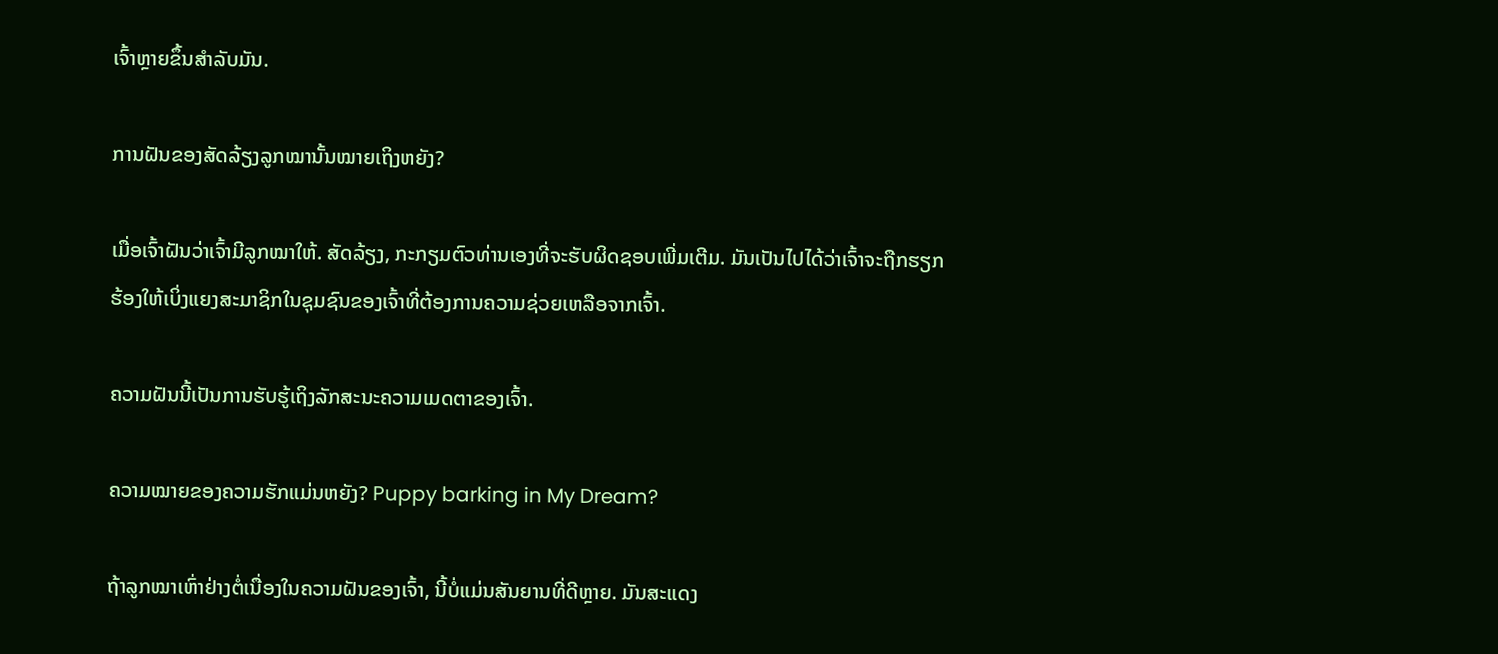ເຈົ້າຫຼາຍຂຶ້ນສຳລັບມັນ.

ການຝັນຂອງສັດລ້ຽງລູກໝານັ້ນໝາຍເຖິງຫຍັງ?

ເມື່ອເຈົ້າຝັນວ່າເຈົ້າມີລູກໝາໃຫ້. ສັດລ້ຽງ, ກະກຽມຕົວທ່ານເອງທີ່ຈະຮັບຜິດຊອບເພີ່ມເຕີມ. ມັນເປັນໄປໄດ້ວ່າເຈົ້າຈະຖືກຮຽກຮ້ອງໃຫ້ເບິ່ງແຍງສະມາຊິກໃນຊຸມຊົນຂອງເຈົ້າທີ່ຕ້ອງການຄວາມຊ່ວຍເຫລືອຈາກເຈົ້າ.

ຄວາມຝັນນີ້ເປັນການຮັບຮູ້ເຖິງລັກສະນະຄວາມເມດຕາຂອງເຈົ້າ.

ຄວາມໝາຍຂອງຄວາມຮັກແມ່ນຫຍັງ? Puppy barking in My Dream?

ຖ້າລູກໝາເຫົ່າຢ່າງຕໍ່ເນື່ອງໃນຄວາມຝັນຂອງເຈົ້າ, ນີ້ບໍ່ແມ່ນສັນຍານທີ່ດີຫຼາຍ. ມັນສະແດງ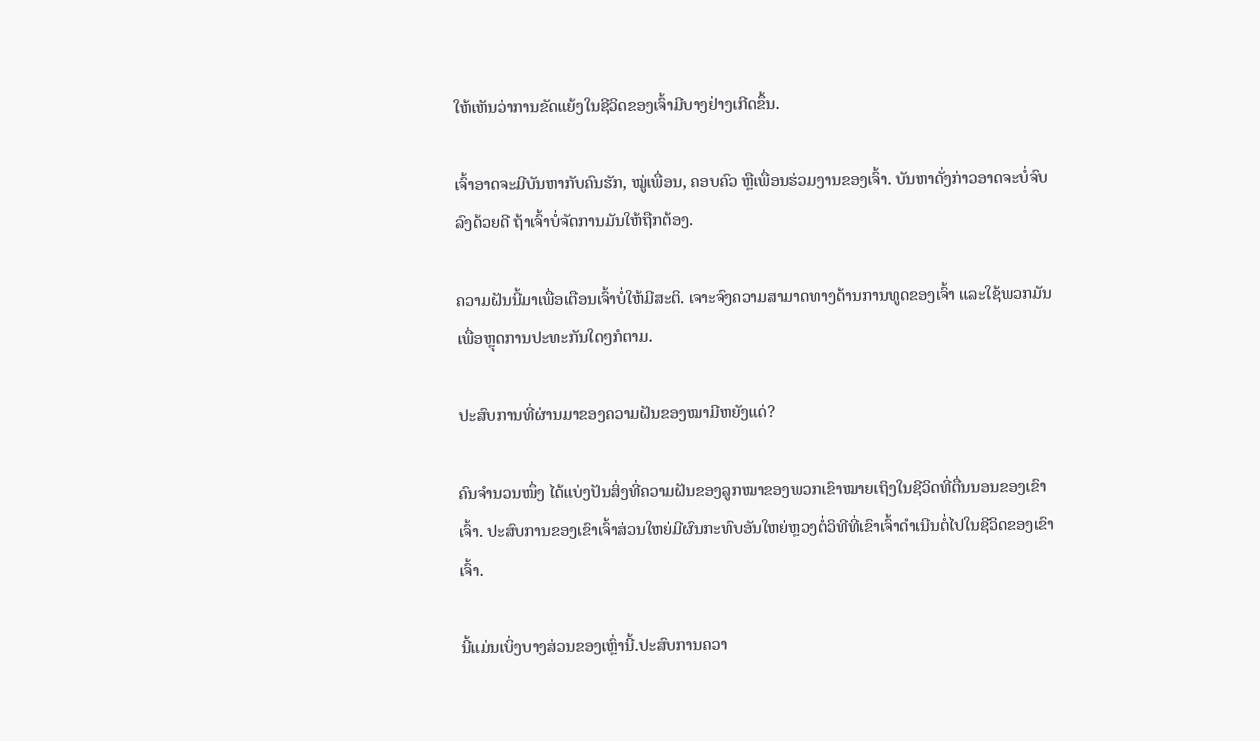ໃຫ້ເຫັນວ່າການຂັດແຍ້ງໃນຊີວິດຂອງເຈົ້າມີບາງຢ່າງເກີດຂຶ້ນ.

ເຈົ້າອາດຈະມີບັນຫາກັບຄົນຮັກ, ໝູ່ເພື່ອນ, ຄອບຄົວ ຫຼືເພື່ອນຮ່ວມງານຂອງເຈົ້າ. ບັນຫາດັ່ງກ່າວອາດຈະບໍ່ຈົບລົງດ້ວຍດີ ຖ້າເຈົ້າບໍ່ຈັດການມັນໃຫ້ຖືກຕ້ອງ.

ຄວາມຝັນນີ້ມາເພື່ອເຕືອນເຈົ້າບໍ່ໃຫ້ມີສະຕິ. ເຈາະຈົງຄວາມສາມາດທາງດ້ານການທູດຂອງເຈົ້າ ແລະໃຊ້ພວກມັນເພື່ອຫຼຸດການປະທະກັນໃດໆກໍຕາມ.

ປະສົບການທີ່ຜ່ານມາຂອງຄວາມຝັນຂອງໝາມີຫຍັງແດ່?

ຄົນຈຳນວນໜຶ່ງ ໄດ້ແບ່ງປັນສິ່ງທີ່ຄວາມຝັນຂອງລູກໝາຂອງພວກເຂົາໝາຍເຖິງໃນຊີວິດທີ່ຕື່ນນອນຂອງເຂົາເຈົ້າ. ປະສົບການຂອງເຂົາເຈົ້າສ່ວນໃຫຍ່ມີຜົນກະທົບອັນໃຫຍ່ຫຼວງຕໍ່ວິທີທີ່ເຂົາເຈົ້າດໍາເນີນຕໍ່ໄປໃນຊີວິດຂອງເຂົາເຈົ້າ.

ນີ້ແມ່ນເບິ່ງບາງສ່ວນຂອງເຫຼົ່ານີ້.ປະສົບການຄວາ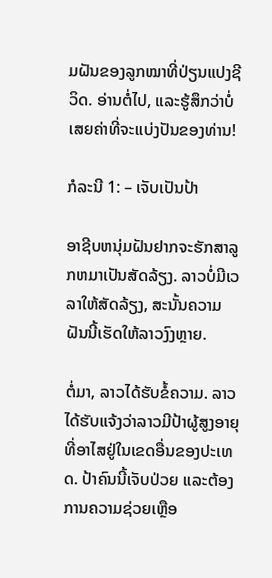ມຝັນຂອງລູກໝາທີ່ປ່ຽນແປງຊີວິດ. ອ່ານຕໍ່ໄປ, ແລະຮູ້ສຶກວ່າບໍ່ເສຍຄ່າທີ່ຈະແບ່ງປັນຂອງທ່ານ!

ກໍລະນີ 1: – ເຈັບເປັນປ້າ

ອາຊີບຫນຸ່ມຝັນຢາກຈະຮັກສາລູກຫມາເປັນສັດລ້ຽງ. ລາວບໍ່ມີເວລາໃຫ້ສັດລ້ຽງ, ສະນັ້ນຄວາມຝັນນີ້ເຮັດໃຫ້ລາວງົງຫຼາຍ.

ຕໍ່ມາ, ລາວໄດ້ຮັບຂໍ້ຄວາມ. ລາວໄດ້ຮັບແຈ້ງວ່າລາວມີປ້າຜູ້ສູງອາຍຸທີ່ອາໄສຢູ່ໃນເຂດອື່ນຂອງປະເທດ. ປ້າຄົນນີ້ເຈັບປ່ວຍ ແລະຕ້ອງການຄວາມຊ່ວຍເຫຼືອ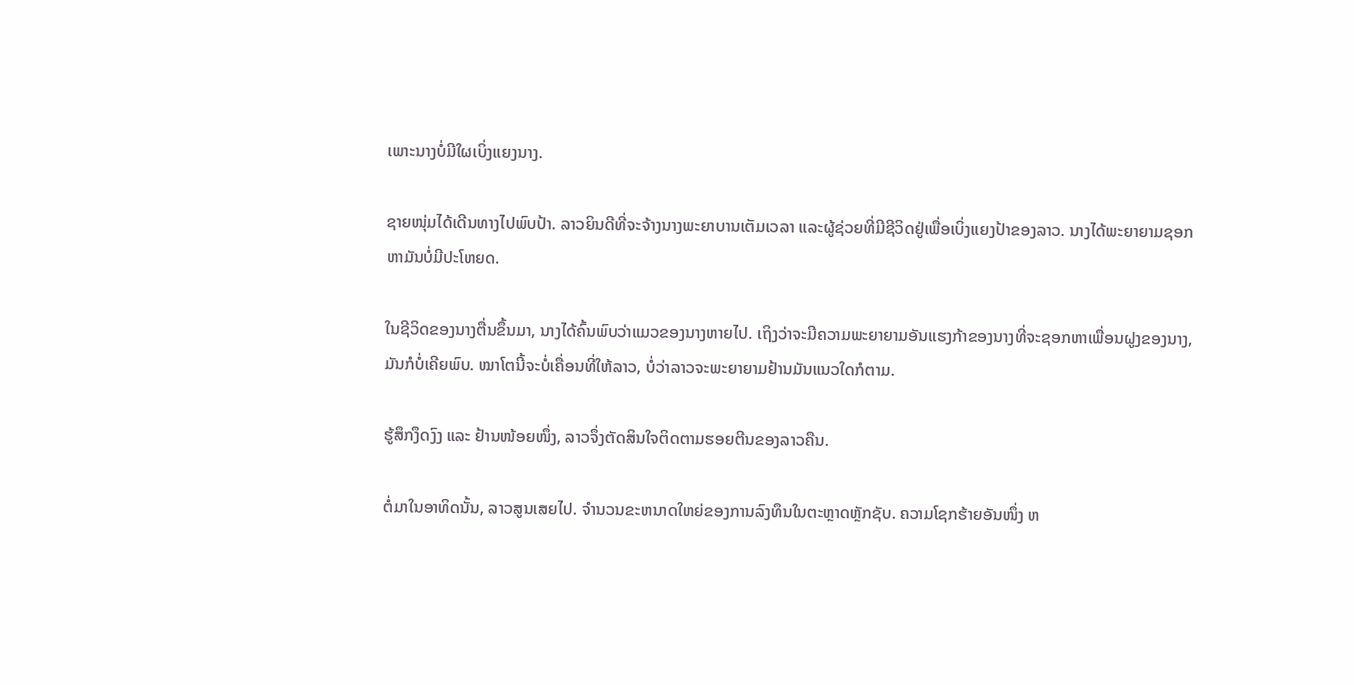ເພາະນາງບໍ່ມີໃຜເບິ່ງແຍງນາງ.

ຊາຍໜຸ່ມໄດ້ເດີນທາງໄປພົບປ້າ. ລາວຍິນດີທີ່ຈະຈ້າງນາງພະຍາບານເຕັມເວລາ ແລະຜູ້ຊ່ວຍທີ່ມີຊີວິດຢູ່ເພື່ອເບິ່ງແຍງປ້າຂອງລາວ. ນາງໄດ້ພະຍາຍາມຊອກຫາມັນບໍ່ມີປະໂຫຍດ.

ໃນຊີວິດຂອງນາງຕື່ນຂຶ້ນມາ, ນາງໄດ້ຄົ້ນພົບວ່າແມວຂອງນາງຫາຍໄປ. ເຖິງວ່າຈະມີຄວາມພະຍາຍາມອັນແຮງກ້າຂອງນາງທີ່ຈະຊອກຫາເພື່ອນຝູງຂອງນາງ, ມັນກໍບໍ່ເຄີຍພົບ. ໝາໂຕນີ້ຈະບໍ່ເຄື່ອນທີ່ໃຫ້ລາວ, ບໍ່ວ່າລາວຈະພະຍາຍາມຢ້ານມັນແນວໃດກໍຕາມ.

ຮູ້ສຶກງຶດງົງ ແລະ ຢ້ານໜ້ອຍໜຶ່ງ, ລາວຈຶ່ງຕັດສິນໃຈຕິດຕາມຮອຍຕີນຂອງລາວຄືນ.

ຕໍ່ມາໃນອາທິດນັ້ນ, ລາວສູນເສຍໄປ. ຈໍານວນຂະຫນາດໃຫຍ່ຂອງການລົງທຶນໃນຕະຫຼາດຫຼັກຊັບ. ຄວາມໂຊກຮ້າຍອັນໜຶ່ງ ຫ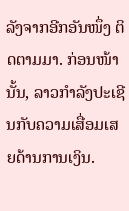ລັງຈາກອີກອັນໜຶ່ງ ຕິດຕາມມາ. ກ່ອນໜ້ານັ້ນ, ລາວກຳລັງປະເຊີນກັບຄວາມເສື່ອມເສຍດ້ານການເງິນ.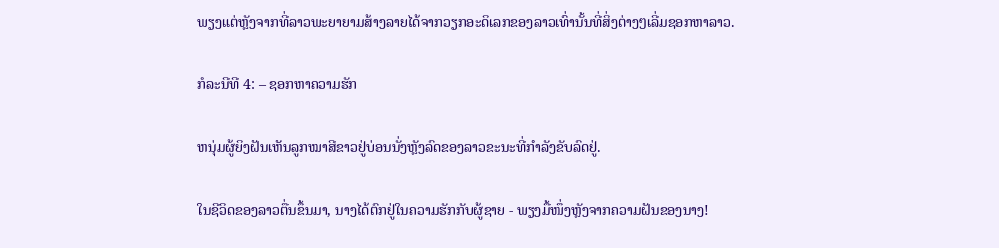ພຽງແຕ່ຫຼັງຈາກທີ່ລາວພະຍາຍາມສ້າງລາຍໄດ້ຈາກວຽກອະດິເລກຂອງລາວເທົ່ານັ້ນທີ່ສິ່ງຕ່າງໆເລີ່ມຊອກຫາລາວ.

ກໍລະນີທີ 4: – ຊອກຫາຄວາມຮັກ

ຫນຸ່ມຜູ້ຍິງຝັນເຫັນລູກໝາສີຂາວຢູ່ບ່ອນນັ່ງຫຼັງລົດຂອງລາວຂະນະທີ່ກຳລັງຂັບລົດຢູ່.

ໃນຊີວິດຂອງລາວຕື່ນຂຶ້ນມາ, ນາງໄດ້ຕົກຢູ່ໃນຄວາມຮັກກັບຜູ້ຊາຍ - ພຽງມື້ໜຶ່ງຫຼັງຈາກຄວາມຝັນຂອງນາງ!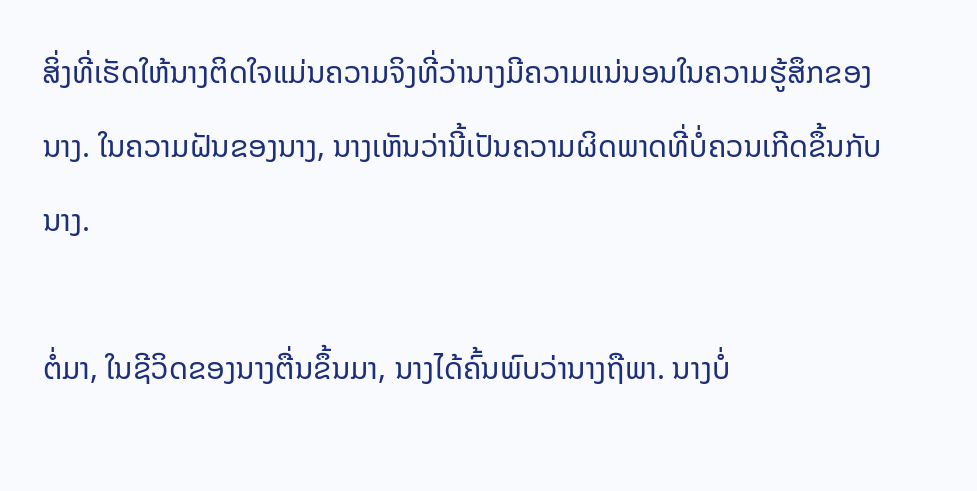ສິ່ງທີ່ເຮັດໃຫ້ນາງຕິດໃຈແມ່ນຄວາມຈິງທີ່ວ່ານາງມີຄວາມແນ່ນອນໃນຄວາມຮູ້ສຶກຂອງນາງ. ໃນຄວາມຝັນຂອງນາງ, ນາງເຫັນວ່ານີ້ເປັນຄວາມຜິດພາດທີ່ບໍ່ຄວນເກີດຂຶ້ນກັບນາງ.

ຕໍ່ມາ, ໃນຊີວິດຂອງນາງຕື່ນຂຶ້ນມາ, ນາງໄດ້ຄົ້ນພົບວ່ານາງຖືພາ. ນາງບໍ່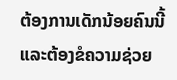ຕ້ອງການເດັກນ້ອຍຄົນນີ້ ແລະຕ້ອງຂໍຄວາມຊ່ວຍ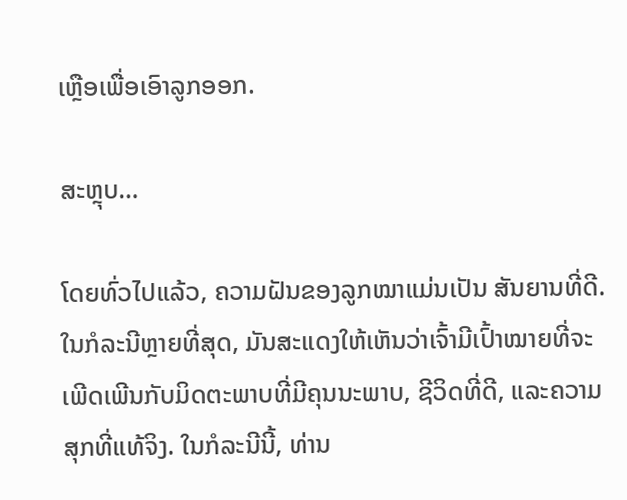ເຫຼືອເພື່ອເອົາລູກອອກ.

ສະຫຼຸບ…

ໂດຍທົ່ວໄປແລ້ວ, ຄວາມຝັນຂອງລູກໝາແມ່ນເປັນ ສັນຍານທີ່ດີ. ໃນກໍລະນີຫຼາຍທີ່ສຸດ, ມັນສະແດງໃຫ້ເຫັນວ່າເຈົ້າມີເປົ້າໝາຍທີ່ຈະເພີດເພີນກັບມິດຕະພາບທີ່ມີຄຸນນະພາບ, ຊີວິດທີ່ດີ, ແລະຄວາມສຸກທີ່ແທ້ຈິງ. ໃນກໍລະນີນີ້, ທ່ານ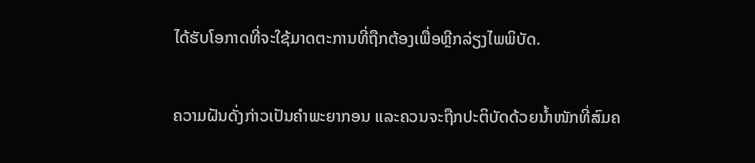ໄດ້ຮັບໂອກາດທີ່ຈະໃຊ້ມາດຕະການທີ່ຖືກຕ້ອງເພື່ອຫຼີກລ່ຽງໄພພິບັດ.

ຄວາມຝັນດັ່ງກ່າວເປັນຄຳພະຍາກອນ ແລະຄວນຈະຖືກປະຕິບັດດ້ວຍນ້ຳໜັກທີ່ສົມຄ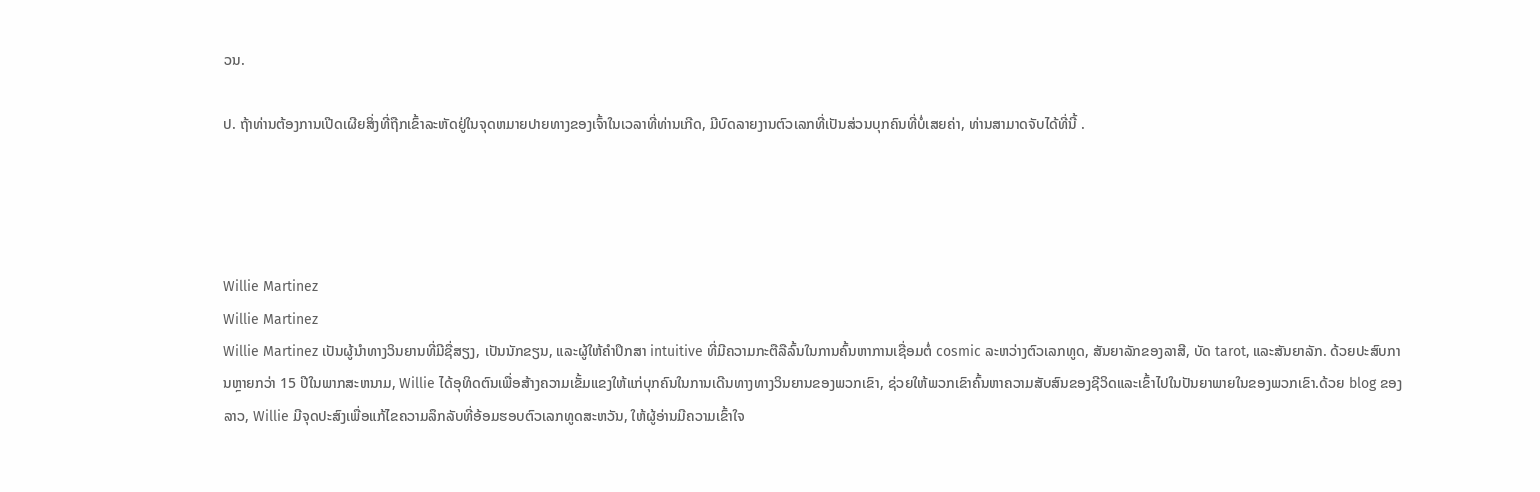ວນ.

ປ. ຖ້າທ່ານຕ້ອງການເປີດເຜີຍສິ່ງທີ່ຖືກເຂົ້າລະຫັດຢູ່ໃນຈຸດຫມາຍປາຍທາງຂອງເຈົ້າໃນເວລາທີ່ທ່ານເກີດ, ມີບົດລາຍງານຕົວເລກທີ່ເປັນສ່ວນບຸກຄົນທີ່ບໍ່ເສຍຄ່າ, ທ່ານສາມາດຈັບໄດ້ທີ່ນີ້ .




Willie Martinez
Willie Martinez
Willie Martinez ເປັນຜູ້ນໍາທາງວິນຍານທີ່ມີຊື່ສຽງ, ເປັນນັກຂຽນ, ແລະຜູ້ໃຫ້ຄໍາປຶກສາ intuitive ທີ່ມີຄວາມກະຕືລືລົ້ນໃນການຄົ້ນຫາການເຊື່ອມຕໍ່ cosmic ລະຫວ່າງຕົວເລກທູດ, ສັນຍາລັກຂອງລາສີ, ບັດ tarot, ແລະສັນຍາລັກ. ດ້ວຍປະສົບການຫຼາຍກວ່າ 15 ປີໃນພາກສະຫນາມ, Willie ໄດ້ອຸທິດຕົນເພື່ອສ້າງຄວາມເຂັ້ມແຂງໃຫ້ແກ່ບຸກຄົນໃນການເດີນທາງທາງວິນຍານຂອງພວກເຂົາ, ຊ່ວຍໃຫ້ພວກເຂົາຄົ້ນຫາຄວາມສັບສົນຂອງຊີວິດແລະເຂົ້າໄປໃນປັນຍາພາຍໃນຂອງພວກເຂົາ.ດ້ວຍ blog ຂອງລາວ, Willie ມີຈຸດປະສົງເພື່ອແກ້ໄຂຄວາມລຶກລັບທີ່ອ້ອມຮອບຕົວເລກທູດສະຫວັນ, ໃຫ້ຜູ້ອ່ານມີຄວາມເຂົ້າໃຈ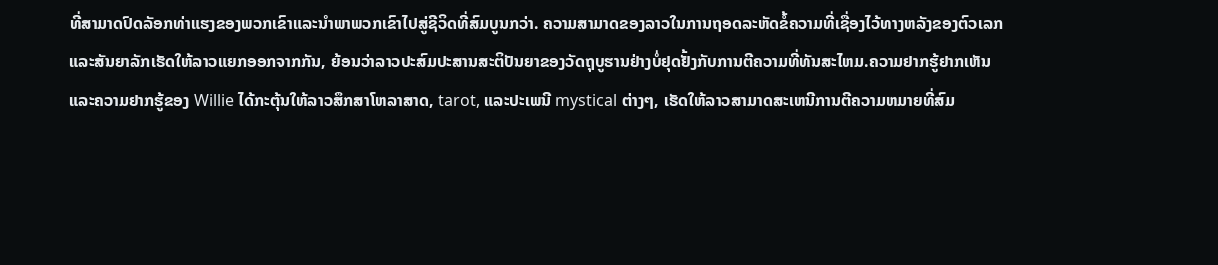ທີ່ສາມາດປົດລັອກທ່າແຮງຂອງພວກເຂົາແລະນໍາພາພວກເຂົາໄປສູ່ຊີວິດທີ່ສົມບູນກວ່າ. ຄວາມສາມາດຂອງລາວໃນການຖອດລະຫັດຂໍ້ຄວາມທີ່ເຊື່ອງໄວ້ທາງຫລັງຂອງຕົວເລກແລະສັນຍາລັກເຮັດໃຫ້ລາວແຍກອອກຈາກກັນ, ຍ້ອນວ່າລາວປະສົມປະສານສະຕິປັນຍາຂອງວັດຖຸບູຮານຢ່າງບໍ່ຢຸດຢັ້ງກັບການຕີຄວາມທີ່ທັນສະໄຫມ.ຄວາມຢາກຮູ້ຢາກເຫັນແລະຄວາມຢາກຮູ້ຂອງ Willie ໄດ້ກະຕຸ້ນໃຫ້ລາວສຶກສາໂຫລາສາດ, tarot, ແລະປະເພນີ mystical ຕ່າງໆ, ເຮັດໃຫ້ລາວສາມາດສະເຫນີການຕີຄວາມຫມາຍທີ່ສົມ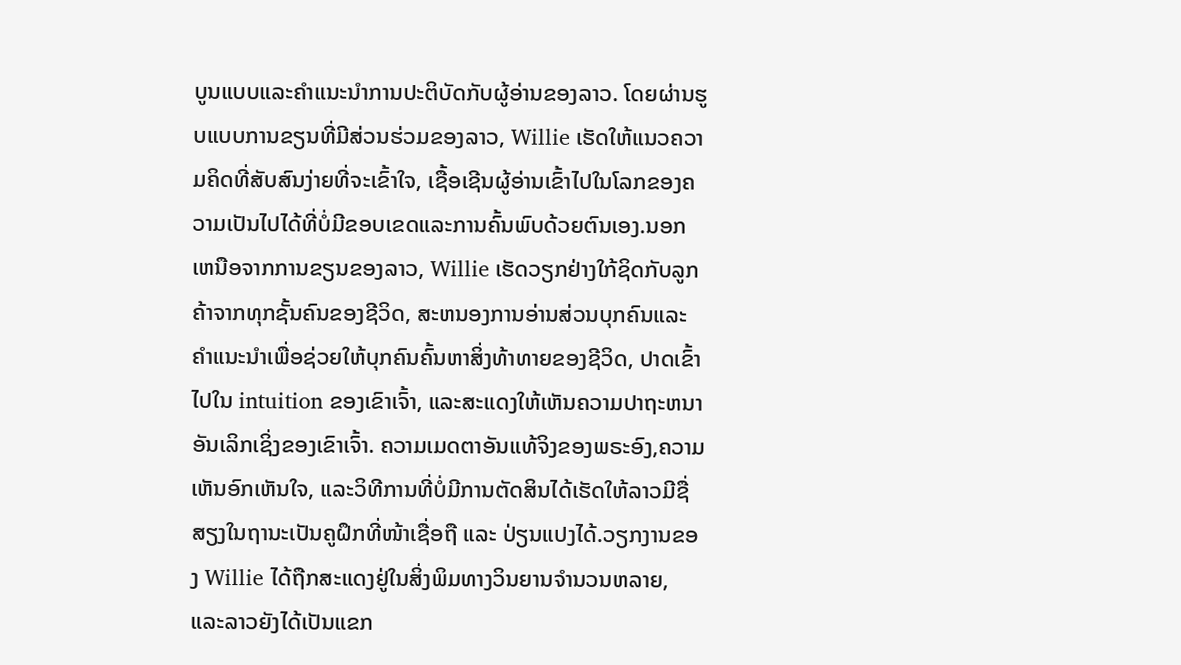ບູນແບບແລະຄໍາແນະນໍາການປະຕິບັດກັບຜູ້ອ່ານຂອງລາວ. ໂດຍຜ່ານຮູບແບບການຂຽນທີ່ມີສ່ວນຮ່ວມຂອງລາວ, Willie ເຮັດໃຫ້ແນວຄວາມຄິດທີ່ສັບສົນງ່າຍທີ່ຈະເຂົ້າໃຈ, ເຊື້ອເຊີນຜູ້ອ່ານເຂົ້າໄປໃນໂລກຂອງຄວາມເປັນໄປໄດ້ທີ່ບໍ່ມີຂອບເຂດແລະການຄົ້ນພົບດ້ວຍຕົນເອງ.ນອກເຫນືອຈາກການຂຽນຂອງລາວ, Willie ເຮັດວຽກຢ່າງໃກ້ຊິດກັບລູກຄ້າຈາກທຸກຊັ້ນຄົນຂອງຊີວິດ, ສະຫນອງການອ່ານສ່ວນບຸກຄົນແລະຄໍາແນະນໍາເພື່ອຊ່ວຍໃຫ້ບຸກຄົນຄົ້ນຫາສິ່ງທ້າທາຍຂອງຊີວິດ, ປາດເຂົ້າໄປໃນ intuition ຂອງເຂົາເຈົ້າ, ແລະສະແດງໃຫ້ເຫັນຄວາມປາຖະຫນາອັນເລິກເຊິ່ງຂອງເຂົາເຈົ້າ. ຄວາມເມດຕາອັນແທ້ຈິງຂອງພຣະອົງ,ຄວາມເຫັນອົກເຫັນໃຈ, ແລະວິທີການທີ່ບໍ່ມີການຕັດສິນໄດ້ເຮັດໃຫ້ລາວມີຊື່ສຽງໃນຖານະເປັນຄູຝຶກທີ່ໜ້າເຊື່ອຖື ແລະ ປ່ຽນແປງໄດ້.ວຽກງານຂອງ Willie ໄດ້ຖືກສະແດງຢູ່ໃນສິ່ງພິມທາງວິນຍານຈໍານວນຫລາຍ, ແລະລາວຍັງໄດ້ເປັນແຂກ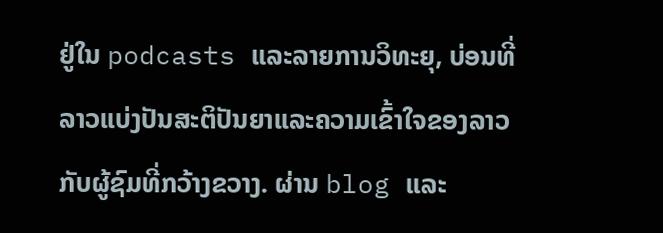ຢູ່ໃນ podcasts ແລະລາຍການວິທະຍຸ, ບ່ອນທີ່ລາວແບ່ງປັນສະຕິປັນຍາແລະຄວາມເຂົ້າໃຈຂອງລາວກັບຜູ້ຊົມທີ່ກວ້າງຂວາງ. ຜ່ານ blog ແລະ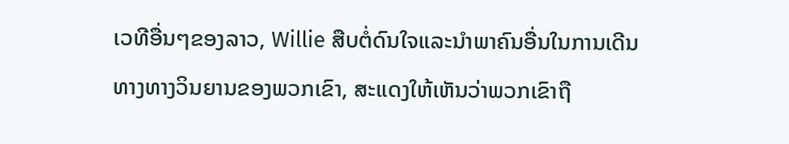ເວທີອື່ນໆຂອງລາວ, Willie ສືບຕໍ່ດົນໃຈແລະນໍາພາຄົນອື່ນໃນການເດີນທາງທາງວິນຍານຂອງພວກເຂົາ, ສະແດງໃຫ້ເຫັນວ່າພວກເຂົາຖື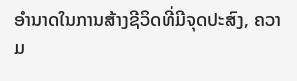ອໍານາດໃນການສ້າງຊີວິດທີ່ມີຈຸດປະສົງ, ຄວາມ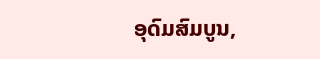ອຸດົມສົມບູນ,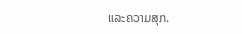ແລະຄວາມສຸກ.